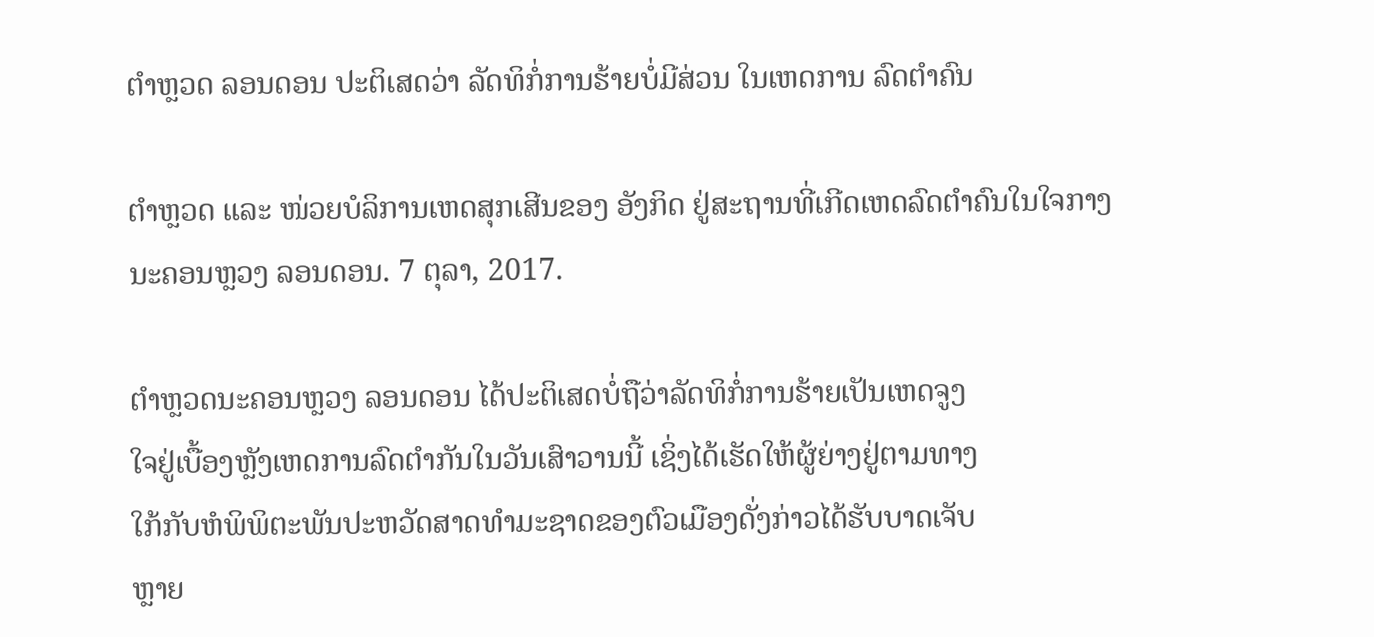ຕຳຫຼວດ ລອນດອນ ປະຕິເສດວ່າ ລັດທິກໍ່ການຮ້າຍບໍ່ມີສ່ວນ ໃນເຫດການ ລົດຕຳຄົນ

ຕຳຫຼວດ ແລະ ໜ່ວຍບໍລິການເຫດສຸກເສີນຂອງ ອັງກິດ ຢູ່ສະຖານທີ່ເກີດເຫດລົດຕຳຄົນໃນໃຈກາງນະຄອນຫຼວງ ລອນດອນ. 7 ຕຸລາ, 2017.

ຕຳຫຼວດນະຄອນຫຼວງ ລອນດອນ ໄດ້ປະຕິເສດບໍ່ຖືວ່າລັດທິກໍ່ການຮ້າຍເປັນເຫດຈູງ
ໃຈຢູ່ເບື້ອງຫຼັງເຫດການລົດຕຳກັນໃນວັນເສົາວານນີ້ ເຊິ່ງໄດ້ເຮັດໃຫ້ຜູ້ຍ່າງຢູ່ຕາມທາງ
ໃກ້ກັບຫໍພິພິຕະພັນປະຫວັດສາດທຳມະຊາດຂອງຕົວເມືອງດັ່ງກ່າວໄດ້ຮັບບາດເຈັບ
ຫຼາຍ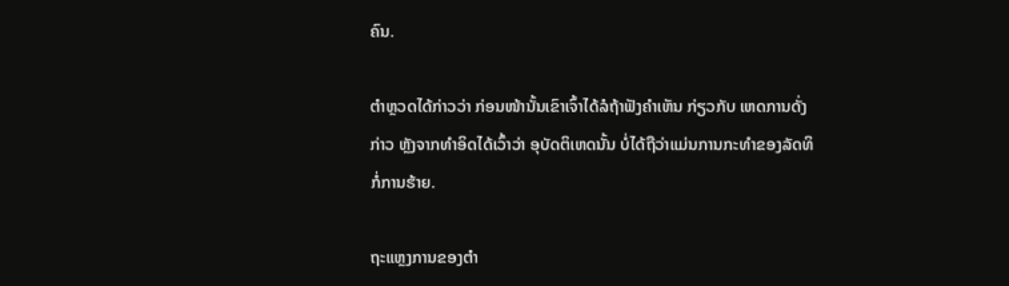ຄົນ.

ຕຳຫຼວດໄດ້ກ່າວວ່າ ກ່ອນໜ້ານັ້ນເຂົາເຈົ້າໄດ້ລໍຖ້າຟັງຄຳເຫັນ ກ່ຽວກັບ ເຫດການດັ່ງ
ກ່າວ ຫຼັງຈາກທຳອິດໄດ້ເວົ້າວ່າ ອຸບັດຕິເຫດນັ້ນ ບໍ່ໄດ້ຖືວ່າແມ່ນການກະທຳຂອງລັດທິ
ກໍ່ການຮ້າຍ.

ຖະແຫຼງການຂອງຕຳ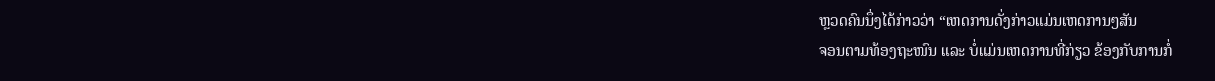ຫຼວດຄົນນຶ່ງໄດ້ກ່າວວ່າ “ເຫດການດັ່ງກ່າວແມ່ນເຫດການໆສັນ
ຈອນຕາມທ້ອງຖະໜົນ ແລະ ບໍ່ແມ່ນເຫດການທີ່ກ່ຽວ ຂ້ອງກັບການກໍ່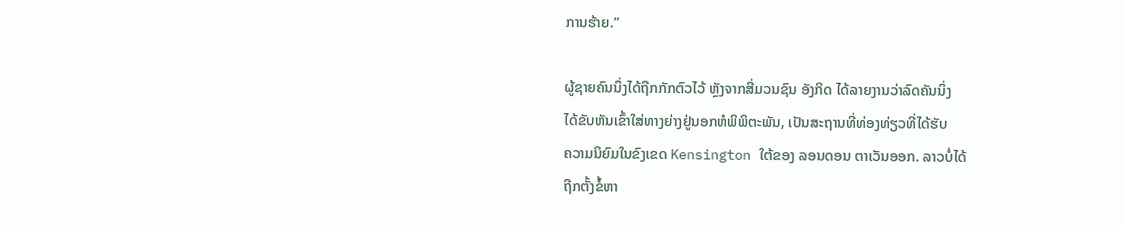ການຮ້າຍ.”

ຜູ້ຊາຍຄົນນຶ່ງໄດ້ຖືກກັກຕົວໄວ້ ຫຼັງຈາກສື່ມວນຊົນ ອັງກິດ ໄດ້ລາຍງານວ່າລົດຄັນນຶ່ງ
ໄດ້ຂັບຫັນເຂົ້າໃສ່ທາງຍ່າງຢູ່ນອກຫໍພິພິຕະພັນ, ເປັນສະຖານທີ່ທ່ອງທ່ຽວທີ່ໄດ້ຮັບ
ຄວາມນິຍົມໃນຂົງເຂດ Kensington ໃຕ້ຂອງ ລອນດອນ ຕາເວັນອອກ. ລາວບໍ່ໄດ້
ຖືກຕັ້ງຂໍ້ຫາ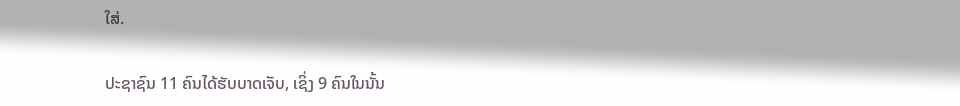ໃສ່.

ປະຊາຊົນ 11 ຄົນໄດ້ຮັບບາດເຈັບ, ເຊິ່ງ 9 ຄົນໃນນັ້ນ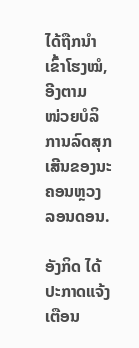ໄດ້ຖືກນຳເຂົ້າໂຮງໝໍ, ອີງຕາມ
ໜ່ວຍບໍລິການລົດສຸກເສີນຂອງນະຄອນຫຼວງ ລອນດອນ.

ອັງກິດ ໄດ້ປະກາດແຈ້ງເຕືອນ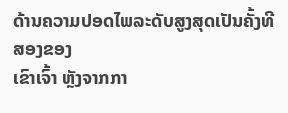ດ້ານຄວາມປອດໄພລະດັບສູງສຸດເປັນຄັ້ງທີສອງຂອງ
ເຂົາເຈົ້າ ຫຼັງຈາກກາ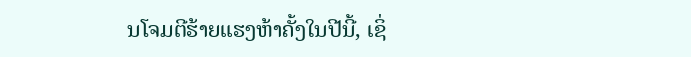ນໂຈມຕີຮ້າຍແຮງຫ້າຄັ້ງໃນປີນີ້, ເຊິ່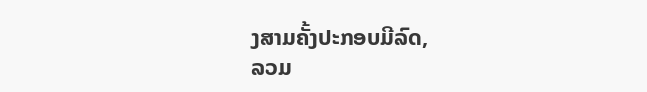ງສາມຄັ້ງປະກອບມີລົດ,
ລວມ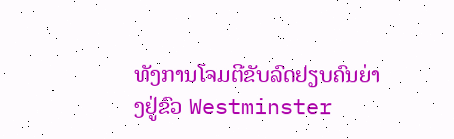ທັງການໂຈມຕີຂັບລົດຢຽບຄົນຍ່າງຢູ່ຂົວ Westminster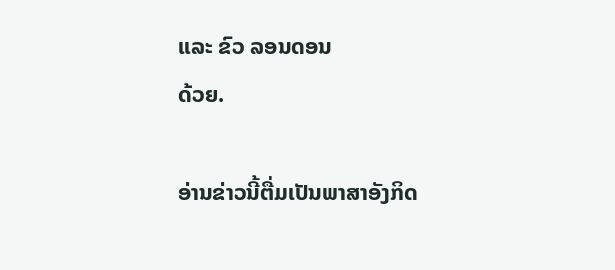ແລະ ຂົວ ລອນດອນ
ດ້ວຍ.

ອ່ານຂ່າວນີ້ຕື່ມເປັນພາສາອັງກິດ